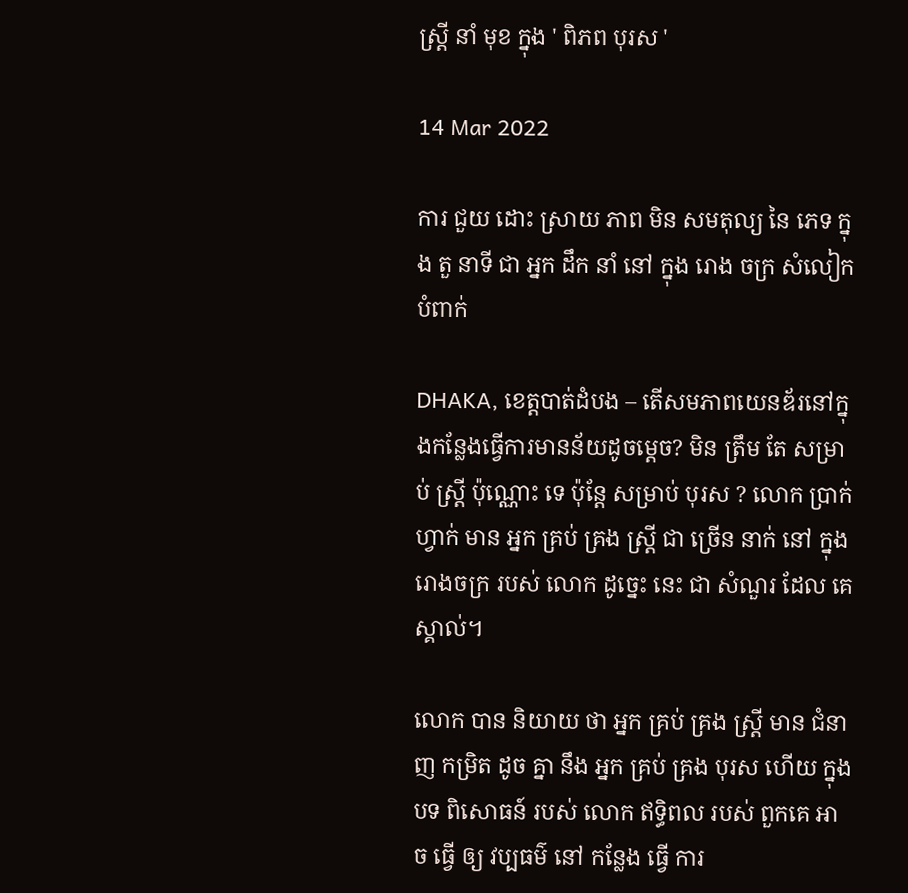ស្ត្រី នាំ មុខ ក្នុង ' ពិភព បុរស '

14 Mar 2022

ការ ជួយ ដោះ ស្រាយ ភាព មិន សមតុល្យ នៃ ភេទ ក្នុង តួ នាទី ជា អ្នក ដឹក នាំ នៅ ក្នុង រោង ចក្រ សំលៀកបំពាក់

DHAKA, ខេត្តបាត់ដំបង – តើសមភាពយេនឌ័រនៅក្នុងកន្លែងធ្វើការមានន័យដូចម្តេច? មិន ត្រឹម តែ សម្រាប់ ស្ត្រី ប៉ុណ្ណោះ ទេ ប៉ុន្តែ សម្រាប់ បុរស ? លោក ប្រាក់ ហ្វាក់ មាន អ្នក គ្រប់ គ្រង ស្ត្រី ជា ច្រើន នាក់ នៅ ក្នុង រោងចក្រ របស់ លោក ដូច្នេះ នេះ ជា សំណួរ ដែល គេ ស្គាល់។

លោក បាន និយាយ ថា អ្នក គ្រប់ គ្រង ស្ត្រី មាន ជំនាញ កម្រិត ដូច គ្នា នឹង អ្នក គ្រប់ គ្រង បុរស ហើយ ក្នុង បទ ពិសោធន៍ របស់ លោក ឥទ្ធិពល របស់ ពួកគេ អាច ធ្វើ ឲ្យ វប្បធម៌ នៅ កន្លែង ធ្វើ ការ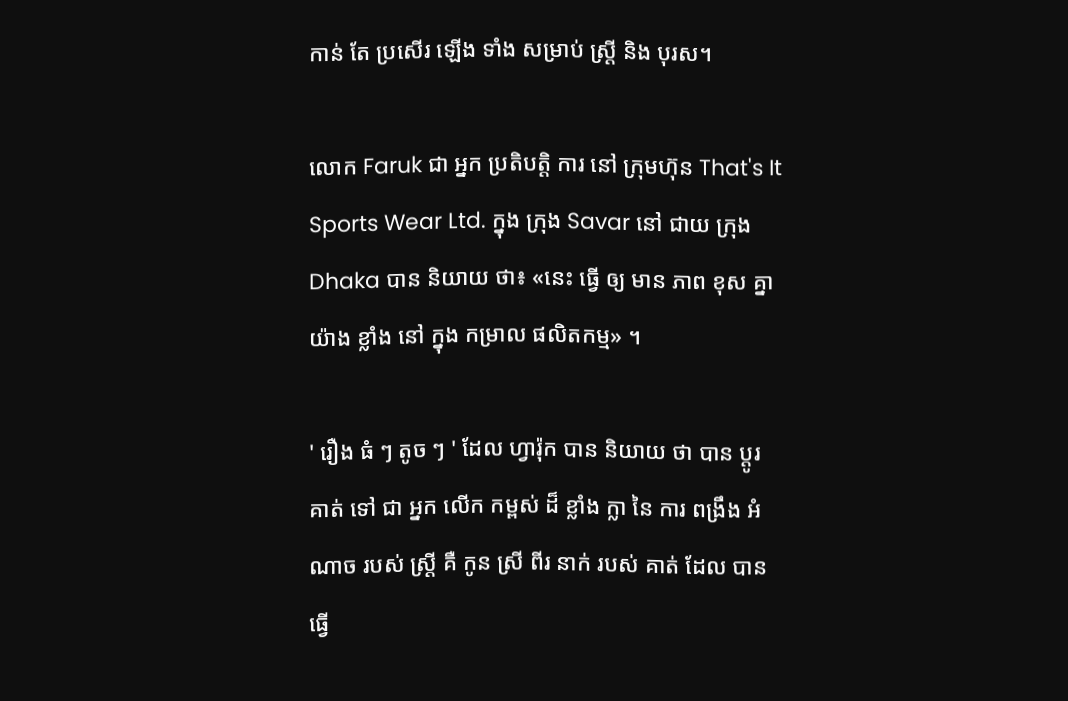កាន់ តែ ប្រសើរ ឡើង ទាំង សម្រាប់ ស្ត្រី និង បុរស។

លោក Faruk ជា អ្នក ប្រតិបត្តិ ការ នៅ ក្រុមហ៊ុន That's It Sports Wear Ltd. ក្នុង ក្រុង Savar នៅ ជាយ ក្រុង Dhaka បាន និយាយ ថា៖ «នេះ ធ្វើ ឲ្យ មាន ភាព ខុស គ្នា យ៉ាង ខ្លាំង នៅ ក្នុង កម្រាល ផលិតកម្ម» ។

' រឿង ធំ ៗ តូច ៗ ' ដែល ហ្វារ៉ុក បាន និយាយ ថា បាន ប្តូរ គាត់ ទៅ ជា អ្នក លើក កម្ពស់ ដ៏ ខ្លាំង ក្លា នៃ ការ ពង្រឹង អំណាច របស់ ស្ត្រី គឺ កូន ស្រី ពីរ នាក់ របស់ គាត់ ដែល បាន ធ្វើ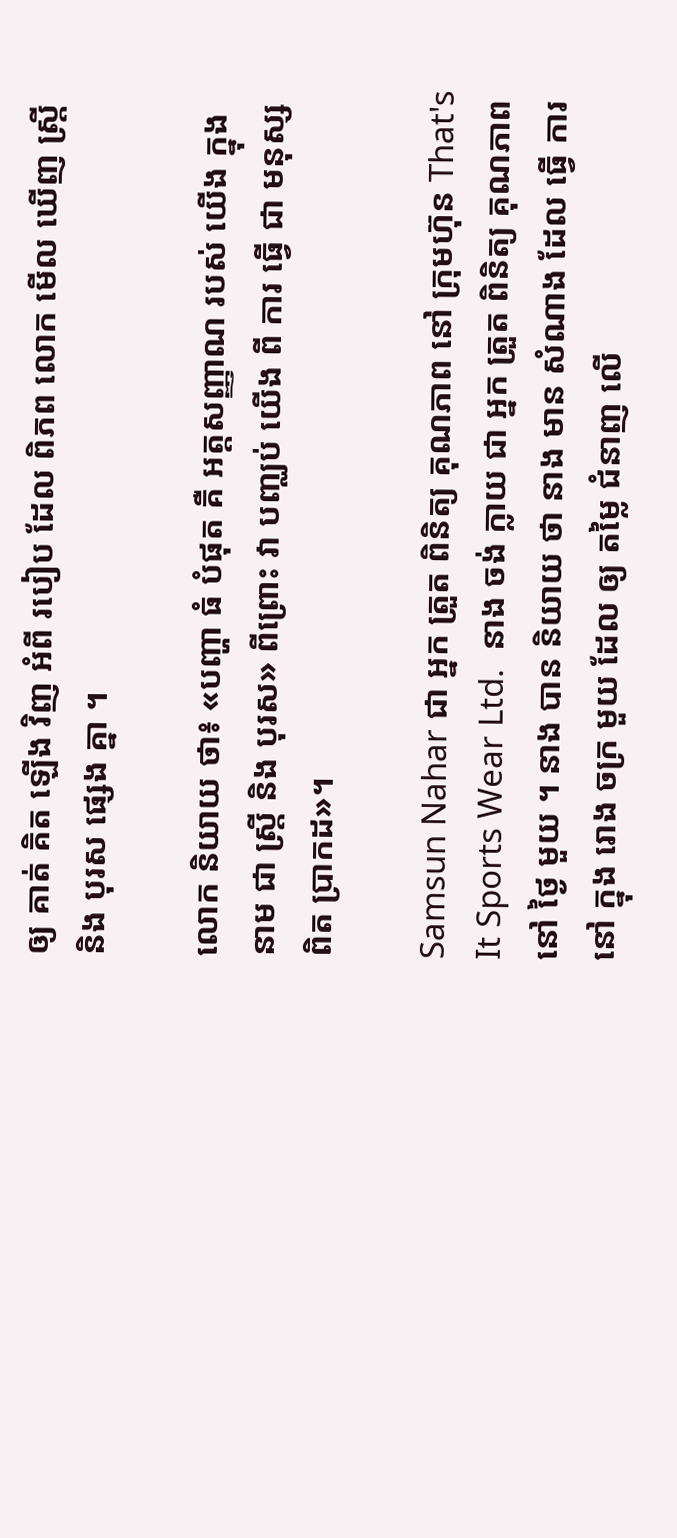ឲ្យ គាត់ គិត ឡើង វិញ អំពី របៀប ដែល ពិភព លោក មើល ឃើញ ស្ត្រី និង បុរស ផ្សេង គ្នា ។

លោក និយាយ ថា៖ «បញ្ហា ធំ បំផុត គឺ អត្តសញ្ញាណ របស់ យើង ក្នុង នាម ជា ស្ត្រី និង បុរស» ពីព្រោះ វា បញ្ឈប់ យើង ពី ការ ធ្វើ ជា មនុស្ស ពិត ប្រាកដ»។

Samsun Nahar ជា អ្នក ត្រួត ពិនិត្យ គុណភាព នៅ ក្រុមហ៊ុន That's It Sports Wear Ltd.  នាង ចង់ ក្លាយ ជា អ្នក ត្រួត ពិនិត្យ គុណភាព នៅ ថ្ងៃ មួយ ។ នាង បាន និយាយ ថា នាង មាន សំណាង ដែល ធ្វើ ការ នៅ ក្នុង រោង ចក្រ មួយ ដែល ឲ្យ តម្លៃ ជំនាញ លើ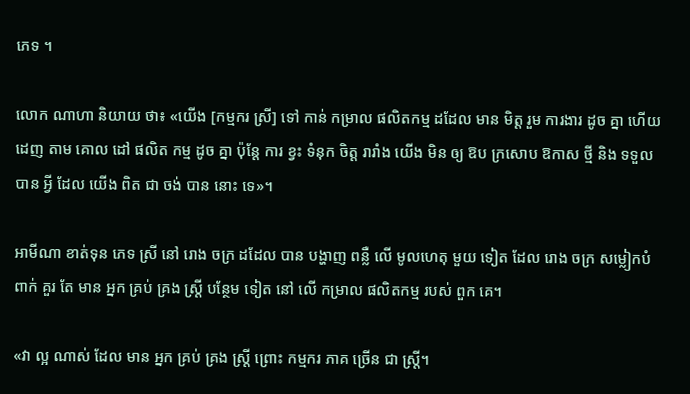ភេទ ។

លោក ណាហា និយាយ ថា៖ «យើង [កម្មករ ស្រី] ទៅ កាន់ កម្រាល ផលិតកម្ម ដដែល មាន មិត្ត រួម ការងារ ដូច គ្នា ហើយ ដេញ តាម គោល ដៅ ផលិត កម្ម ដូច គ្នា ប៉ុន្តែ ការ ខ្វះ ទំនុក ចិត្ត រារាំង យើង មិន ឲ្យ ឱប ក្រសោប ឱកាស ថ្មី និង ទទួល បាន អ្វី ដែល យើង ពិត ជា ចង់ បាន នោះ ទេ»។

អាមីណា ខាត់ទុន ភេទ ស្រី នៅ រោង ចក្រ ដដែល បាន បង្ហាញ ពន្លឺ លើ មូលហេតុ មួយ ទៀត ដែល រោង ចក្រ សម្លៀកបំពាក់ គួរ តែ មាន អ្នក គ្រប់ គ្រង ស្ត្រី បន្ថែម ទៀត នៅ លើ កម្រាល ផលិតកម្ម របស់ ពួក គេ។

«វា ល្អ ណាស់ ដែល មាន អ្នក គ្រប់ គ្រង ស្ត្រី ព្រោះ កម្មករ ភាគ ច្រើន ជា ស្ត្រី។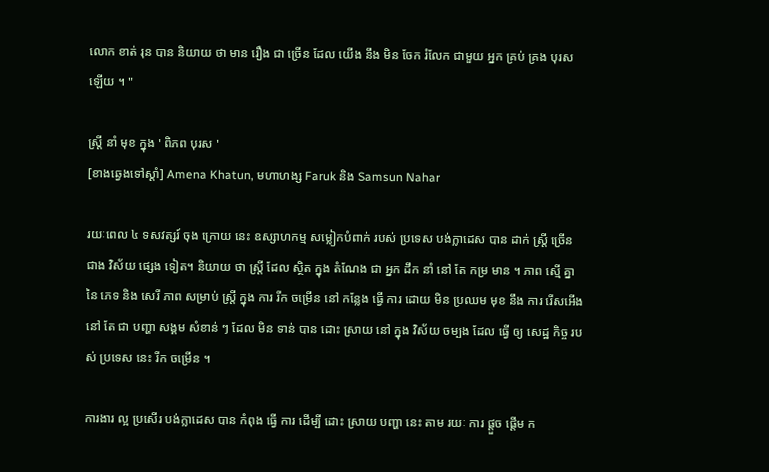លោក ខាត់ រុន បាន និយាយ ថា មាន រឿង ជា ច្រើន ដែល យើង នឹង មិន ចែក រំលែក ជាមួយ អ្នក គ្រប់ គ្រង បុរស ឡើយ ។ "

ស្ត្រី នាំ មុខ ក្នុង ' ពិភព បុរស '
[ខាងឆ្វេងទៅស្តាំ] Amena Khatun, មហាហង្ស Faruk និង Samsun Nahar

រយៈពេល ៤ ទសវត្សរ៍ ចុង ក្រោយ នេះ ឧស្សាហកម្ម សម្លៀកបំពាក់ របស់ ប្រទេស បង់ក្លាដេស បាន ដាក់ ស្ត្រី ច្រើន ជាង វិស័យ ផ្សេង ទៀត។ និយាយ ថា ស្ត្រី ដែល ស្ថិត ក្នុង តំណែង ជា អ្នក ដឹក នាំ នៅ តែ កម្រ មាន ។ ភាព ស្មើ គ្នា នៃ ភេទ និង សេរី ភាព សម្រាប់ ស្ត្រី ក្នុង ការ រីក ចម្រើន នៅ កន្លែង ធ្វើ ការ ដោយ មិន ប្រឈម មុខ នឹង ការ រើសអើង នៅ តែ ជា បញ្ហា សង្គម សំខាន់ ៗ ដែល មិន ទាន់ បាន ដោះ ស្រាយ នៅ ក្នុង វិស័យ ចម្បង ដែល ធ្វើ ឲ្យ សេដ្ឋ កិច្ច របស់ ប្រទេស នេះ រីក ចម្រើន ។

ការងារ ល្អ ប្រសើរ បង់ក្លាដេស បាន កំពុង ធ្វើ ការ ដើម្បី ដោះ ស្រាយ បញ្ហា នេះ តាម រយៈ ការ ផ្តួច ផ្តើម ក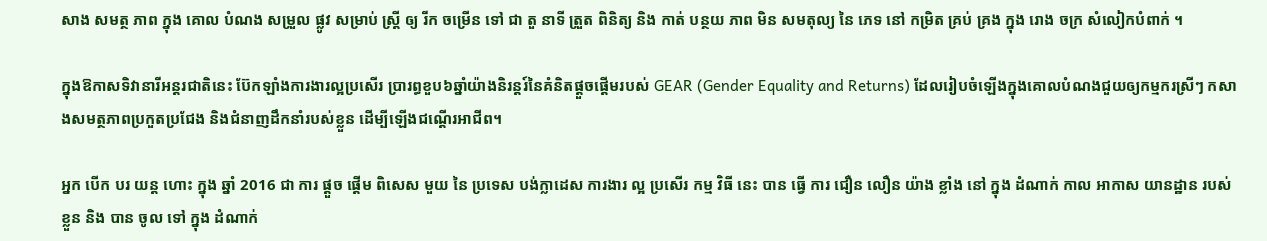សាង សមត្ថ ភាព ក្នុង គោល បំណង សម្រួល ផ្លូវ សម្រាប់ ស្ត្រី ឲ្យ រីក ចម្រើន ទៅ ជា តួ នាទី ត្រួត ពិនិត្យ និង កាត់ បន្ថយ ភាព មិន សមតុល្យ នៃ ភេទ នៅ កម្រិត គ្រប់ គ្រង ក្នុង រោង ចក្រ សំលៀកបំពាក់ ។

ក្នុងឱកាសទិវានារីអន្តរជាតិនេះ ប៊ែកឡាំងការងារល្អប្រសើរ ប្រារព្ធខួប៦ឆ្នាំយ៉ាងនិរន្តរ៍នៃគំនិតផ្តួចផ្តើមរបស់ GEAR (Gender Equality and Returns) ដែលរៀបចំឡើងក្នុងគោលបំណងជួយឲ្យកម្មករស្រីៗ កសាងសមត្ថភាពប្រកួតប្រជែង និងជំនាញដឹកនាំរបស់ខ្លួន ដើម្បីឡើងជណ្តើរអាជីព។

អ្នក បើក បរ យន្ត ហោះ ក្នុង ឆ្នាំ 2016 ជា ការ ផ្តួច ផ្តើម ពិសេស មួយ នៃ ប្រទេស បង់ក្លាដេស ការងារ ល្អ ប្រសើរ កម្ម វិធី នេះ បាន ធ្វើ ការ ជឿន លឿន យ៉ាង ខ្លាំង នៅ ក្នុង ដំណាក់ កាល អាកាស យានដ្ឋាន របស់ ខ្លួន និង បាន ចូល ទៅ ក្នុង ដំណាក់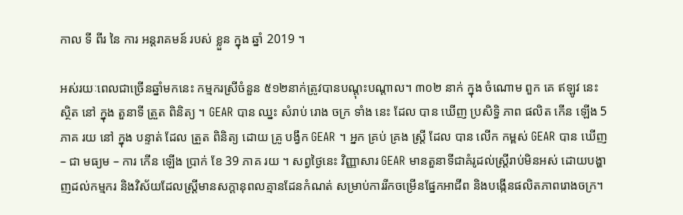កាល ទី ពីរ នៃ ការ អន្តរាគមន៍ របស់ ខ្លួន ក្នុង ឆ្នាំ 2019 ។

អស់រយៈពេលជាច្រើនឆ្នាំមកនេះ កម្មករស្រីចំនួន ៥១២នាក់ត្រូវបានបណ្តុះបណ្តាល។ ៣០២ នាក់ ក្នុង ចំណោម ពួក គេ ឥឡូវ នេះ ស្ថិត នៅ ក្នុង តួនាទី ត្រួត ពិនិត្យ ។ GEAR បាន ឈ្នះ សំរាប់ រោង ចក្រ ទាំង នេះ ដែល បាន ឃើញ ប្រសិទ្ធិ ភាព ផលិត កើន ឡើង 5 ភាគ រយ នៅ ក្នុង បន្ទាត់ ដែល ត្រួត ពិនិត្យ ដោយ គ្រូ បង្វឹក GEAR ។ អ្នក គ្រប់ គ្រង ស្ត្រី ដែល បាន លើក កម្ពស់ GEAR បាន ឃើញ – ជា មធ្យម – ការ កើន ឡើង ប្រាក់ ខែ 39 ភាគ រយ ។ សព្វថ្ងៃនេះ វិញ្ញាសារ GEAR មានតួនាទីជាគំរូដល់ស្ត្រីរាប់មិនអស់ ដោយបង្ហាញដល់កម្មករ និងវិស័យដែលស្ត្រីមានសក្តានុពលគ្មានដែនកំណត់ សម្រាប់ការរីកចម្រើនផ្នែកអាជីព និងបង្កើនផលិតភាពរោងចក្រ។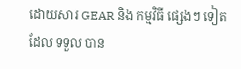ដោយសារ GEAR និង កម្មវិធី ផ្សេងៗ ទៀត ដែល ទទួល បាន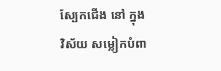ស្បែកជើង នៅ ក្នុង វិស័យ សម្លៀកបំពា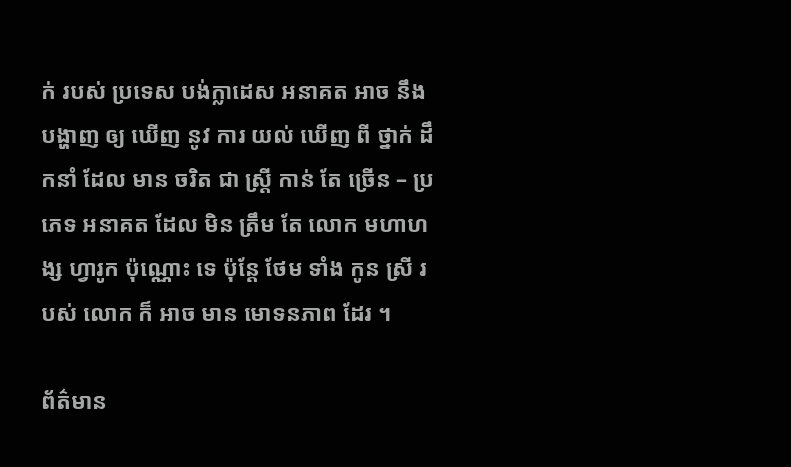ក់ របស់ ប្រទេស បង់ក្លាដេស អនាគត អាច នឹង បង្ហាញ ឲ្យ ឃើញ នូវ ការ យល់ ឃើញ ពី ថ្នាក់ ដឹកនាំ ដែល មាន ចរិត ជា ស្ត្រី កាន់ តែ ច្រើន – ប្រភេទ អនាគត ដែល មិន ត្រឹម តែ លោក មហាហង្ស ហ្វារូក ប៉ុណ្ណោះ ទេ ប៉ុន្តែ ថែម ទាំង កូន ស្រី របស់ លោក ក៏ អាច មាន មោទនភាព ដែរ ។

ព័ត៌មាន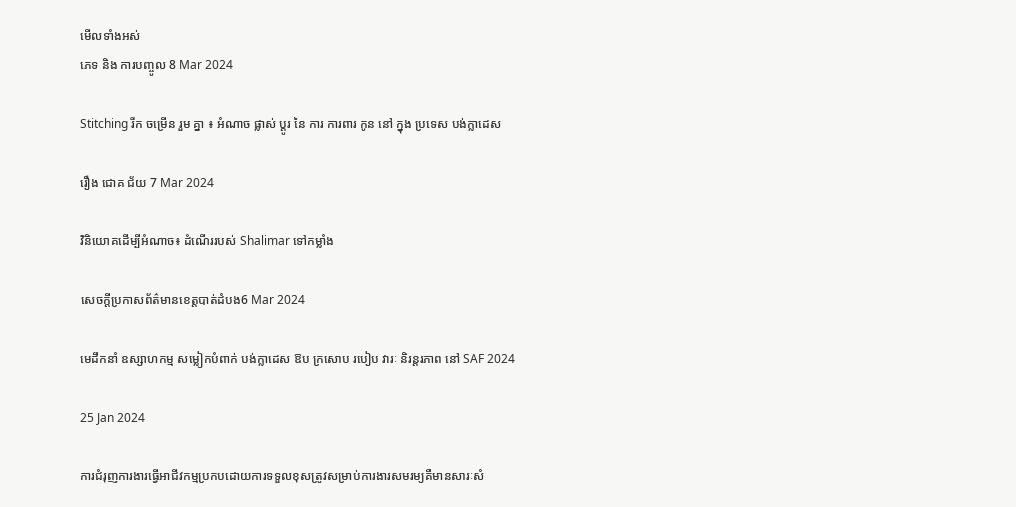មើលទាំងអស់
ភេទ និង ការបញ្ចូល 8 Mar 2024

Stitching រីក ចម្រើន រួម គ្នា ៖ អំណាច ផ្លាស់ ប្តូរ នៃ ការ ការពារ កូន នៅ ក្នុង ប្រទេស បង់ក្លាដេស

រឿង ជោគ ជ័យ 7 Mar 2024

វិនិយោគដើម្បីអំណាច៖ ដំណើររបស់ Shalimar ទៅកម្លាំង

សេចក្តីប្រកាសព័ត៌មានខេត្តបាត់ដំបង6 Mar 2024

មេដឹកនាំ ឧស្សាហកម្ម សម្លៀកបំពាក់ បង់ក្លាដេស ឱប ក្រសោប របៀប វារៈ និរន្តរភាព នៅ SAF 2024

25 Jan 2024

ការជំរុញការងារធ្វើអាជីវកម្មប្រកបដោយការទទួលខុសត្រូវសម្រាប់ការងារសមរម្យគឺមានសារៈសំ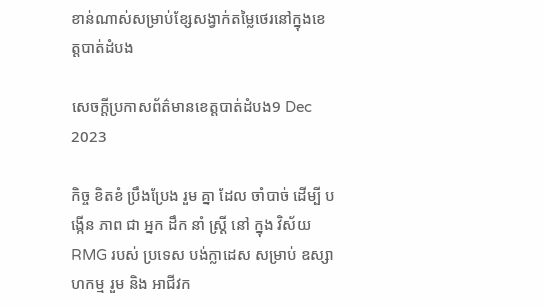ខាន់ណាស់សម្រាប់ខ្សែសង្វាក់តម្លៃថេរនៅក្នុងខេត្តបាត់ដំបង

សេចក្តីប្រកាសព័ត៌មានខេត្តបាត់ដំបង9 Dec 2023

កិច្ច ខិតខំ ប្រឹងប្រែង រួម គ្នា ដែល ចាំបាច់ ដើម្បី បង្កើន ភាព ជា អ្នក ដឹក នាំ ស្ត្រី នៅ ក្នុង វិស័យ RMG របស់ ប្រទេស បង់ក្លាដេស សម្រាប់ ឧស្សាហកម្ម រួម និង អាជីវក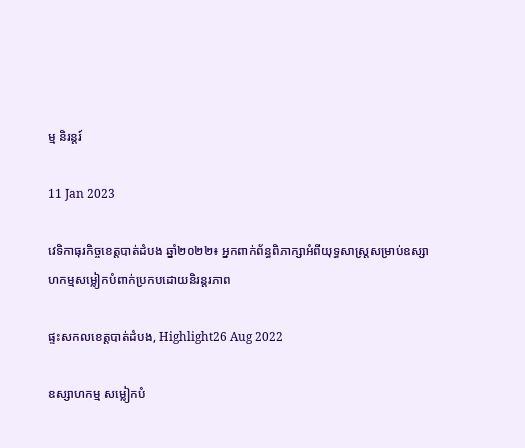ម្ម និរន្តរ៍

11 Jan 2023

វេទិកាធុរកិច្ចខេត្តបាត់ដំបង ឆ្នាំ២០២២៖ អ្នកពាក់ព័ន្ធពិភាក្សាអំពីយុទ្ធសាស្រ្តសម្រាប់ឧស្សាហកម្មសម្លៀកបំពាក់ប្រកបដោយនិរន្តរភាព

ផ្ទះសកលខេត្តបាត់ដំបង, Highlight26 Aug 2022

ឧស្សាហកម្ម សម្លៀកបំ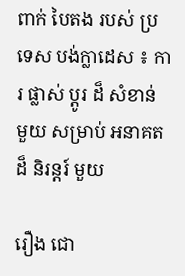ពាក់ បៃតង របស់ ប្រទេស បង់ក្លាដេស ៖ ការ ផ្លាស់ ប្តូរ ដ៏ សំខាន់ មួយ សម្រាប់ អនាគត ដ៏ និរន្តរ៍ មួយ

រឿង ជោ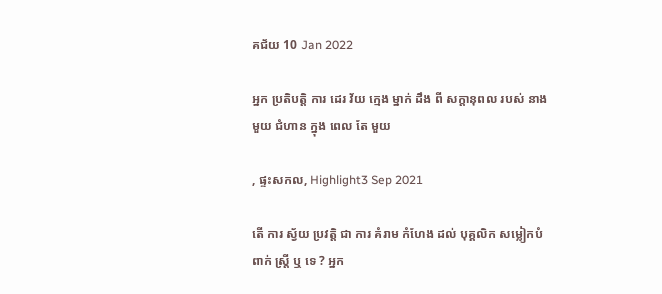គជ័យ 10 Jan 2022

អ្នក ប្រតិបត្តិ ការ ដេរ វ័យ ក្មេង ម្នាក់ ដឹង ពី សក្តានុពល របស់ នាង មួយ ជំហាន ក្នុង ពេល តែ មួយ

, ផ្ទះសកល, Highlight3 Sep 2021

តើ ការ ស្វ័យ ប្រវត្តិ ជា ការ គំរាម កំហែង ដល់ បុគ្គលិក សម្លៀកបំពាក់ ស្ត្រី ឬ ទេ ? អ្នក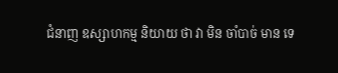ជំនាញ ឧស្សាហកម្ម និយាយ ថា វា មិន ចាំបាច់ មាន ទេ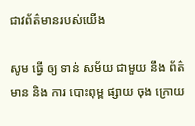ជាវព័ត៌មានរបស់យើង

សូម ធ្វើ ឲ្យ ទាន់ សម័យ ជាមួយ នឹង ព័ត៌មាន និង ការ បោះពុម្ព ផ្សាយ ចុង ក្រោយ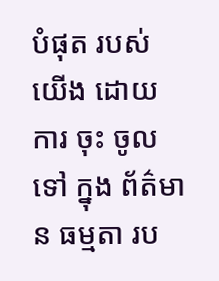បំផុត របស់ យើង ដោយ ការ ចុះ ចូល ទៅ ក្នុង ព័ត៌មាន ធម្មតា រប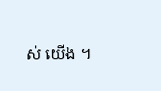ស់ យើង ។